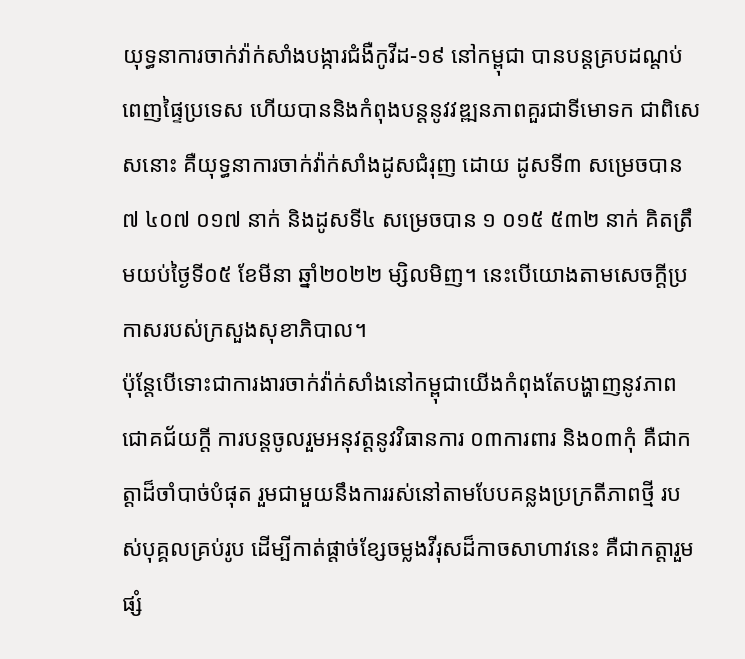យុទ្ធនាការចាក់វ៉ាក់សាំងបង្ការជំងឺកូវីដ-១៩ នៅកម្ពុជា បានបន្តគ្របដណ្តប់ពេញផ្ទៃប្រទេស ហើយបាននិងកំពុងបន្តនូវវឌ្ឍនភាពគួរជាទីមោទក ជាពិសេសនោះ គឺយុទ្ធនាការចាក់វ៉ាក់សាំងដូសជំរុញ ដោយ ដូសទី៣ សម្រេចបាន ៧ ៤០៧ ០១៧ នាក់ និងដូសទី៤ សម្រេចបាន ១ ០១៥ ៥៣២ នាក់ គិតត្រឹមយប់ថ្ងៃទី០៥ ខែមីនា ឆ្នាំ២០២២ ម្សិលមិញ។ នេះបើយោងតាមសេចក្តីប្រកាសរបស់ក្រសួងសុខាភិបាល។
ប៉ុន្តែបើទោះជាការងារចាក់វ៉ាក់សាំងនៅកម្ពុជាយើងកំពុងតែបង្ហាញនូវភាពជោគជ័យក្តី ការបន្តចូលរួមអនុវត្តនូវវិធានការ ០៣ការពារ និង០៣កុំ គឺជាកត្តាដ៏ចាំបាច់បំផុត រួមជាមួយនឹងការរស់នៅតាមបែបគន្លងប្រក្រតីភាពថ្មី របស់បុគ្គលគ្រប់រូប ដើម្បីកាត់ផ្តាច់ខ្សែចម្លងវីរុសដ៏កាចសាហាវនេះ គឺជាកត្តារួមផ្សំ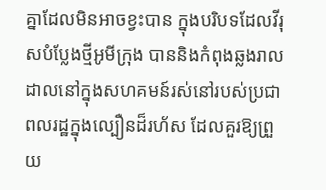គ្នាដែលមិនអាចខ្វះបាន ក្នុងបរិបទដែលវីរុសបំប្លែងថ្មីអូមីក្រុង បាននិងកំពុងឆ្លងរាលដាលនៅក្នុងសហគមន៍រស់នៅរបស់ប្រជាពលរដ្ឋក្នុងល្បឿនដ៏រហ័ស ដែលគួរឱ្យព្រួយ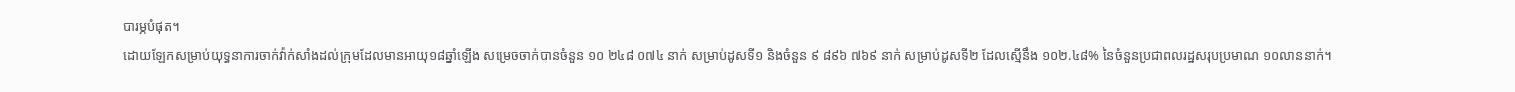បារម្ភបំផុត។
ដោយឡែកសម្រាប់យុទ្ធនាការចាក់វ៉ាក់សាំងដល់ក្រុមដែលមានអាយុ១៨ឆ្នាំឡើង សម្រេចចាក់បានចំនួន ១០ ២៤៨ ០៧៤ នាក់ សម្រាប់ដូសទី១ និងចំនួន ៩ ៨៩៦ ៧៦៩ នាក់ សម្រាប់ដូសទី២ ដែលស្មើនឹង ១០២.៤៨% នៃចំនួនប្រជាពលរដ្ឋសរុបប្រមាណ ១០លាននាក់។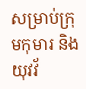សម្រាប់ក្រុមកុមារ និងយុវវ័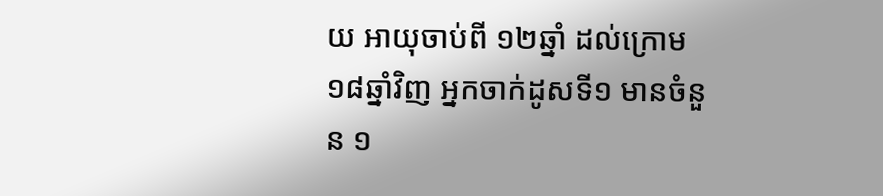យ អាយុចាប់ពី ១២ឆ្នាំ ដល់ក្រោម ១៨ឆ្នាំវិញ អ្នកចាក់ដូសទី១ មានចំនួន ១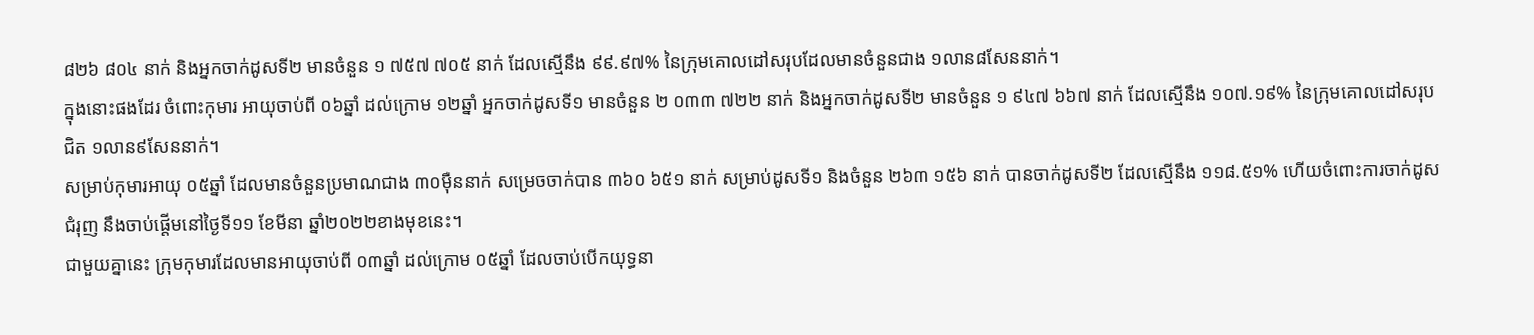៨២៦ ៨០៤ នាក់ និងអ្នកចាក់ដូសទី២ មានចំនួន ១ ៧៥៧ ៧០៥ នាក់ ដែលស្មើនឹង ៩៩.៩៧% នៃក្រុមគោលដៅសរុបដែលមានចំនួនជាង ១លាន៨សែននាក់។
ក្នុងនោះផងដែរ ចំពោះកុមារ អាយុចាប់ពី ០៦ឆ្នាំ ដល់ក្រោម ១២ឆ្នាំ អ្នកចាក់ដូសទី១ មានចំនួន ២ ០៣៣ ៧២២ នាក់ និងអ្នកចាក់ដូសទី២ មានចំនួន ១ ៩៤៧ ៦៦៧ នាក់ ដែលស្មើនឹង ១០៧.១៩% នៃក្រុមគោលដៅសរុបជិត ១លាន៩សែននាក់។
សម្រាប់កុមារអាយុ ០៥ឆ្នាំ ដែលមានចំនួនប្រមាណជាង ៣០ម៉ឺននាក់ សម្រេចចាក់បាន ៣៦០ ៦៥១ នាក់ សម្រាប់ដូសទី១ និងចំនួន ២៦៣ ១៥៦ នាក់ បានចាក់ដូសទី២ ដែលស្មើនឹង ១១៨.៥១% ហើយចំពោះការចាក់ដូសជំរុញ នឹងចាប់ផ្តើមនៅថ្ងៃទី១១ ខែមីនា ឆ្នាំ២០២២ខាងមុខនេះ។
ជាមួយគ្នានេះ ក្រុមកុមារដែលមានអាយុចាប់ពី ០៣ឆ្នាំ ដល់ក្រោម ០៥ឆ្នាំ ដែលចាប់បើកយុទ្ធនា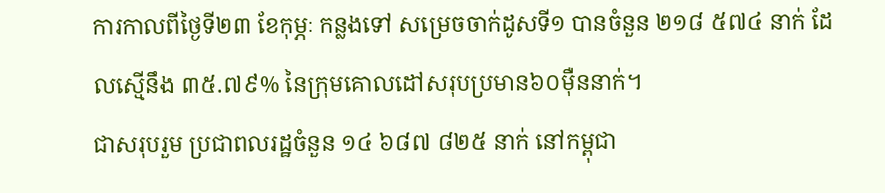ការកាលពីថ្ងៃទី២៣ ខែកុម្ភៈ កន្លងទៅ សម្រេចចាក់ដូសទី១ បានចំនួន ២១៨ ៥៧៤ នាក់ ដែលស្មើនឹង ៣៥.៧៩% នៃក្រុមគោលដៅសរុបប្រមាន៦០ម៉ឺននាក់។
ជាសរុបរួម ប្រជាពលរដ្ឋចំនួន ១៤ ៦៨៧ ៨២៥ នាក់ នៅកម្ពុជា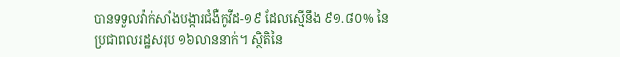បានទទួលវ៉ាក់សាំងបង្ការជំងឺកូវីដ-១៩ ដែលស្មើនឹង ៩១.៨០% នៃប្រជាពលរដ្ឋសរុប ១៦លាននាក់។ ស្ថិតិនៃ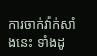ការចាក់វ៉ាក់សាំងនេះ ទាំងដូ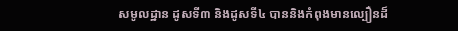សមូលដ្ឋាន ដូសទី៣ និងដូសទី៤ បាននិងកំពុងមានល្បឿនដ៏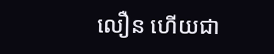លឿន ហើយជា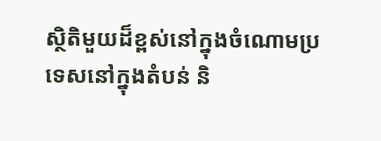ស្ថិតិមួយដ៏ខ្ពស់នៅក្នុងចំណោមប្រទេសនៅក្នុងតំបន់ និ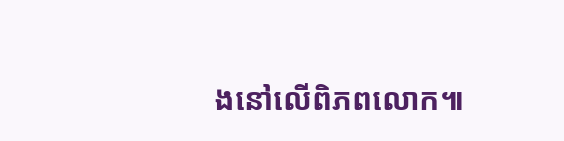ងនៅលើពិភពលោក៕